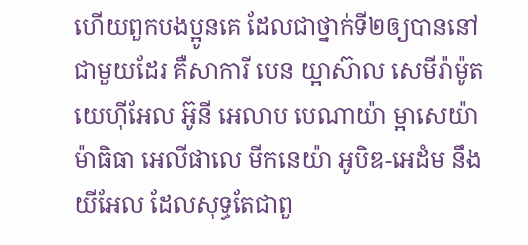ហើយពួកបងប្អូនគេ ដែលជាថ្នាក់ទី២ឲ្យបាននៅជាមួយដែរ គឺសាការី បេន យ្អាស៊ាល សេមីរ៉ាម៉ូត យេហ៊ីអែល អ៊ូនី អេលាប បេណាយ៉ា ម្អាសេយ៉ា ម៉ាធិធា អេលីផាលេ មីកនេយ៉ា អូបិឌ-អេដំម នឹងយីអែល ដែលសុទ្ធតែជាពួ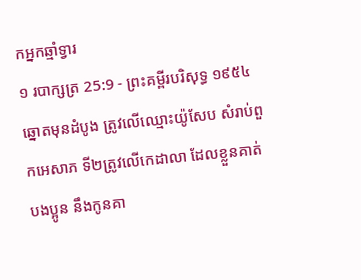កអ្នកឆ្មាំទ្វារ
១ របាក្សត្រ 25:9 - ព្រះគម្ពីរបរិសុទ្ធ ១៩៥៤ ឆ្នោតមុនដំបូង ត្រូវលើឈ្មោះយ៉ូសែប សំរាប់ពួកអេសាភ ទី២ត្រូវលើកេដាលា ដែលខ្លួនគាត់ បងប្អូន នឹងកូនគា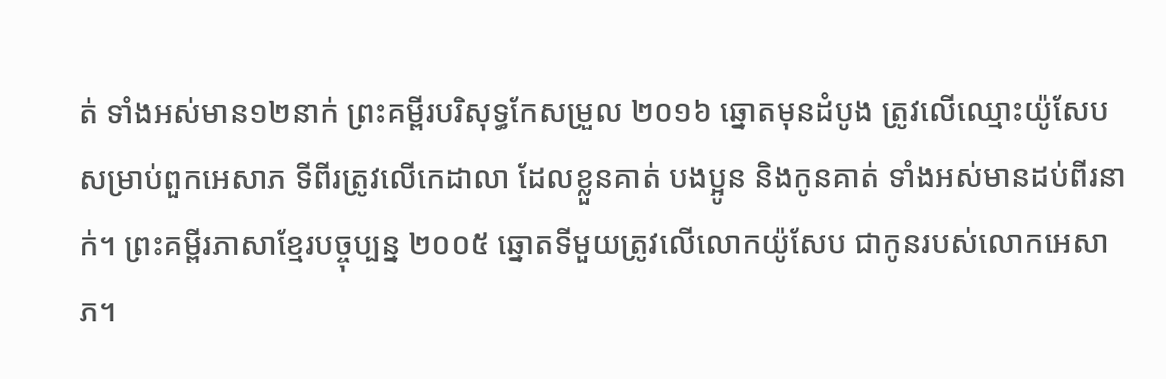ត់ ទាំងអស់មាន១២នាក់ ព្រះគម្ពីរបរិសុទ្ធកែសម្រួល ២០១៦ ឆ្នោតមុនដំបូង ត្រូវលើឈ្មោះយ៉ូសែប សម្រាប់ពួកអេសាភ ទីពីរត្រូវលើកេដាលា ដែលខ្លួនគាត់ បងប្អូន និងកូនគាត់ ទាំងអស់មានដប់ពីរនាក់។ ព្រះគម្ពីរភាសាខ្មែរបច្ចុប្បន្ន ២០០៥ ឆ្នោតទីមួយត្រូវលើលោកយ៉ូសែប ជាកូនរបស់លោកអេសាភ។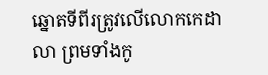ឆ្នោតទីពីរត្រូវលើលោកកេដាលា ព្រមទាំងកូ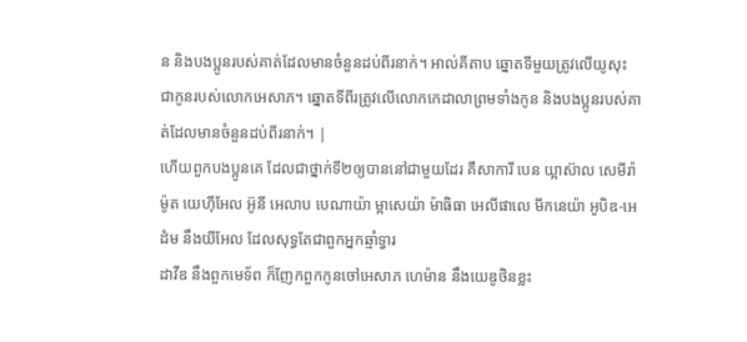ន និងបងប្អូនរបស់គាត់ដែលមានចំនួនដប់ពីរនាក់។ អាល់គីតាប ឆ្នោតទីមួយត្រូវលើយូសុះ ជាកូនរបស់លោកអេសាភ។ ឆ្នោតទីពីរត្រូវលើលោកកេដាលាព្រមទាំងកូន និងបងប្អូនរបស់គាត់ដែលមានចំនួនដប់ពីរនាក់។ |
ហើយពួកបងប្អូនគេ ដែលជាថ្នាក់ទី២ឲ្យបាននៅជាមួយដែរ គឺសាការី បេន យ្អាស៊ាល សេមីរ៉ាម៉ូត យេហ៊ីអែល អ៊ូនី អេលាប បេណាយ៉ា ម្អាសេយ៉ា ម៉ាធិធា អេលីផាលេ មីកនេយ៉ា អូបិឌ-អេដំម នឹងយីអែល ដែលសុទ្ធតែជាពួកអ្នកឆ្មាំទ្វារ
ដាវីឌ នឹងពួកមេទ័ព ក៏ញែកពួកកូនចៅអេសាភ ហេម៉ាន នឹងយេឌូថិនខ្លះ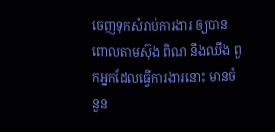ចេញទុកសំរាប់ការងារ ឲ្យបានពោលតាមស៊ុង ពិណ នឹងឈឹង ពួកអ្នកដែលធ្វើការងារនោះ មានចំនួន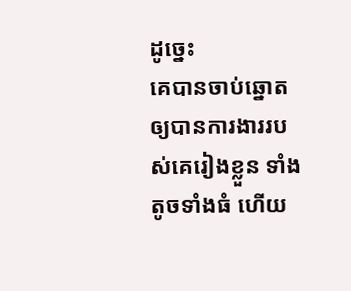ដូច្នេះ
គេបានចាប់ឆ្នោត ឲ្យបានការងាររបស់គេរៀងខ្លួន ទាំងតូចទាំងធំ ហើយ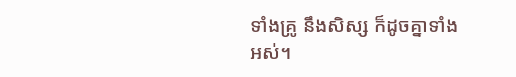ទាំងគ្រូ នឹងសិស្ស ក៏ដូចគ្នាទាំងអស់។